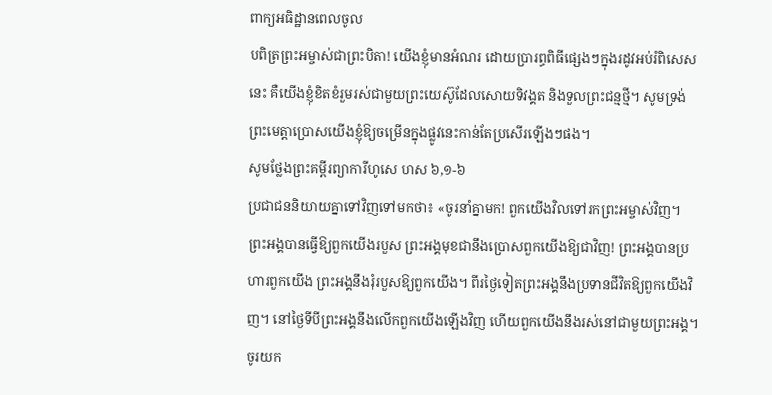ពាក្យអធិដ្ឋានពេលចូល
បពិត្រព្រះអម្ចាស់ជាព្រះបិតា! យើងខ្ញុំមានអំណរ ដោយប្រារព្ធពិធីផ្សេងៗក្នុងរដូវអប់រំពិសេសនេះ គឺយើងខ្ញុំខិតខំរួមរស់ជាមួយព្រះយេស៊ូដែលសោយទិវង្គត និងទួលព្រះជន្មថ្មី។ សូមទ្រង់ព្រះមេត្តាប្រោសយើងខ្ញុំឱ្យចម្រើនក្នុងផ្លូវនេះកាន់តែប្រសើរឡើងៗផង។
សូមថ្លែងព្រះគម្ពីរព្យាការីហូសេ ហស ៦,១-៦
ប្រជាជននិយាយគ្នាទៅវិញទៅមកថា៖ «ចូរនាំគ្នាមក! ពួកយើងវិលទៅរកព្រះអម្ចាស់វិញ។ ព្រះអង្គបានធ្វើឱ្យពួកយើងរបួស ព្រះអង្គមុខជានឹងប្រោសពួកយើងឱ្យជាវិញ! ព្រះអង្គបានប្រហារពួកយើង ព្រះអង្គនឹងរុំរបួសឱ្យពួកយើង។ ពីរថ្ងៃទៀតព្រះអង្គនឹងប្រទានជីវិតឱ្យពួកយើងវិញ។ នៅថ្ងៃទីបីព្រះអង្គនឹងលើកពួកយើងឡើងវិញ ហើយពួកយើងនឹងរស់នៅជាមួយព្រះអង្គ។ ចូរយក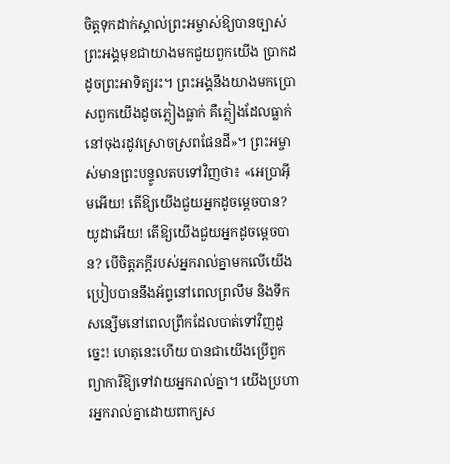ចិត្តទុកដាក់ស្គាល់ព្រះអម្ចាស់ឱ្យបានច្បាស់ ព្រះអង្គមុខជាយាងមកជួយពួកយើង ប្រាកដដូចព្រះអាទិត្យរះ។ ព្រះអង្គនឹងយាងមកប្រោសពួកយើងដូចភ្លៀងធ្លាក់ គឺភ្លៀងដែលធ្លាក់នៅចុងរដូវស្រោចស្រពផែនដី»។ ព្រះអម្ចាស់មានព្រះបន្ទូលតបទៅវិញថា៖ «អេប្រាអ៊ីមអើយ! តើឱ្យយើងជួយអ្នកដូចម្តេចបាន? យូដាអើយ! តើឱ្យយើងជួយអ្នកដូចម្តេចបាន? បើចិត្តភក្តីរបស់អ្នករាល់គ្នាមកលើយើង ប្រៀបបាននឹងអ័ព្ទនៅពេលព្រលឹម និងទឹកសន្សើមនៅពេលព្រឹកដែលបាត់ទៅវិញដូច្នេះ! ហេតុនេះហើយ បានជាយើងប្រើពួកព្យាការីឱ្យទៅវាយអ្នករាល់គ្នា។ យើងប្រហារអ្នករាល់គ្នាដោយពាក្យស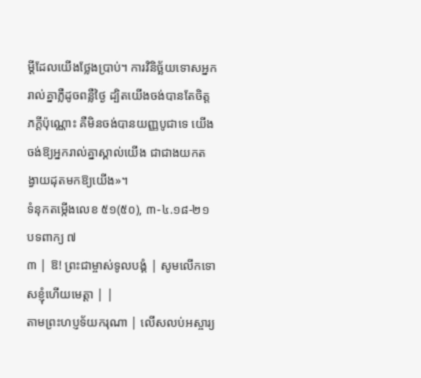ម្តីដែលយើងថ្លែងប្រាប់។ ការវិនិច្ឆ័យទោសអ្នករាល់គ្នាភ្លឺដូចពន្លឺថ្ងៃ ដ្បិតយើងចង់បានតែចិត្តភក្តីប៉ុណ្ណោះ គឺមិនចង់បានយញ្ញបូជាទេ យើងចង់ឱ្យអ្នករាល់គ្នាស្គាល់យើង ជាជាងយកតង្វាយដុតមកឱ្យយើង»។
ទំនុកតម្កើងលេខ ៥១(៥០), ៣-៤.១៨-២១ បទពាក្យ ៧
៣ | ឱ! ព្រះជាម្ចាស់ទូលបង្គំ | សូមលើកទោសខ្ញុំហើយមេត្តា | |
តាមព្រះហប្ញទ័យករុណា | លើសលប់អស្ចារ្យ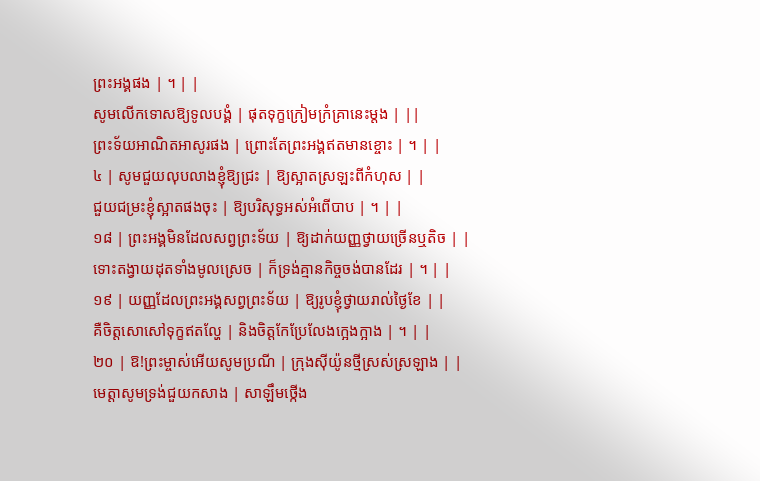ព្រះអង្គផង | ។ | |
សូមលើកទោសឱ្យទូលបង្គំ | ផុតទុក្ខក្រៀមក្រំគ្រានេះម្តង | ||
ព្រះទ័យអាណិតអាសូរផង | ព្រោះតែព្រះអង្គឥតមានខ្ចោះ | ។ | |
៤ | សូមជួយលុបលាងខ្ញុំឱ្យជ្រះ | ឱ្យស្អាតស្រឡះពីកំហុស | |
ជួយជម្រះខ្ញុំស្អាតផងចុះ | ឱ្យបរិសុទ្ធអស់អំពើបាប | ។ | |
១៨ | ព្រះអង្គមិនដែលសព្វព្រះទ័យ | ឱ្យដាក់យញ្ញថ្វាយច្រើនឬតិច | |
ទោះតង្វាយដុតទាំងមូលស្រេច | ក៏ទ្រង់គ្មានកិច្ចចង់បានដែរ | ។ | |
១៩ | យញ្ញដែលព្រះអង្គសព្វព្រះទ័យ | ឱ្យរូបខ្ញុំថ្វាយរាល់ថ្ងៃខែ | |
គឺចិត្តសោសៅទុក្ខឥតល្ហែ | និងចិត្តកែប្រែលែងក្អេងក្អាង | ។ | |
២០ | ឱ!ព្រះម្ចាស់អើយសូមប្រណី | ក្រុងស៊ីយ៉ូនថ្មីស្រស់ស្រឡាង | |
មេត្តាសូមទ្រង់ជួយកសាង | សាឡឹមថ្កើង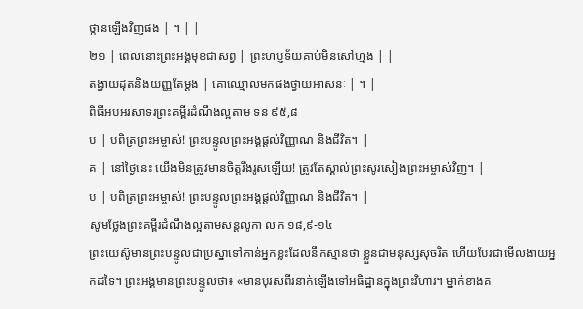ថ្កានឡើងវិញផង | ។ | |
២១ | ពេលនោះព្រះអង្គមុខជាសព្វ | ព្រះហប្ញទ័យគាប់មិនសៅហ្មង | |
តង្វាយដុតនិងយញ្ញតែម្តង | គោឈ្មោលមកផងថ្វាយអាសនៈ | ។ |
ពិធីអបអរសាទរព្រះគម្ពីរដំណឹងល្អតាម ទន ៩៥,៨
ប | បពិត្រព្រះអម្ចាស់! ព្រះបន្ទូលព្រះអង្គផ្តល់វិញ្ញាណ និងជីវិត។ |
គ | នៅថ្ងៃនេះ យើងមិនត្រូវមានចិត្តរឹងរូសឡើយ! ត្រូវតែស្គាល់ព្រះសូរសៀងព្រះអម្ចាស់វិញ។ |
ប | បពិត្រព្រះអម្ចាស់! ព្រះបន្ទូលព្រះអង្គផ្តល់វិញ្ញាណ និងជីវិត។ |
សូមថ្លែងព្រះគម្ពីរដំណឹងល្អតាមសន្តលូកា លក ១៨,៩-១៤
ព្រះយេស៊ូមានព្រះបន្ទូលជាប្រស្នាទៅកាន់អ្នកខ្លះដែលនឹកស្មានថា ខ្លួនជាមនុស្សសុចរិត ហើយបែរជាមើលងាយអ្នកដទៃ។ ព្រះអង្គមានព្រះបន្ទូលថា៖ «មានបុរសពីរនាក់ឡើងទៅអធិដ្ឋានក្នុងព្រះវិហារ។ ម្នាក់ខាងគ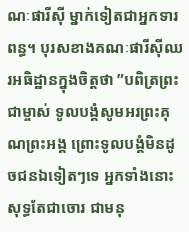ណៈផារីស៊ី ម្នាក់ទៀតជាអ្នកទារពន្ធ។ បុរសខាងគណៈផារីស៊ីឈរអធិដ្ឋានក្នុងចិត្តថា ”បពិត្រព្រះជាម្ចាស់ ទូលបង្គំសូមអរព្រះគុណព្រះអង្គ ព្រោះទូលបង្គំមិនដូចជនឯទៀតៗទេ អ្នកទាំងនោះសុទ្ធតែជាចោរ ជាមនុ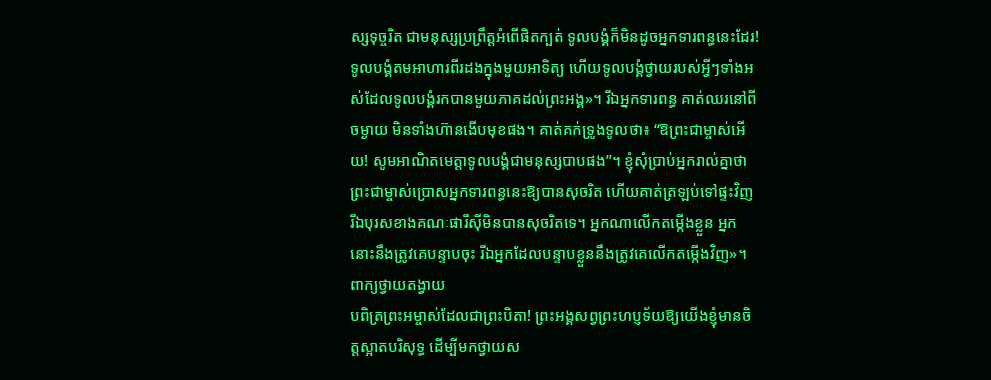ស្សទុច្ចរិត ជាមនុស្សប្រព្រឹត្តអំពើផិតក្បត់ ទូលបង្គំក៏មិនដូចអ្នកទារពន្ធនេះដែរ! ទូលបង្គំតមអាហារពីរដងក្នុងមួយអាទិត្យ ហើយទូលបង្គំថ្វាយរបស់អ្វីៗទាំងអស់ដែលទូលបង្គំរកបានមួយភាគដល់ព្រះអង្គ»។ រីឯអ្នកទារពន្ធ គាត់ឈរនៅពីចម្ងាយ មិនទាំងហ៊ានងើបមុខផង។ គាត់គក់ទ្រូងទូលថា៖ “ឱព្រះជាម្ចាស់អើយ! សូមអាណិតមេត្តាទូលបង្គំជាមនុស្សបាបផង”។ ខ្ញុំសុំប្រាប់អ្នករាល់គ្នាថា ព្រះជាម្ចាស់ប្រោសអ្នកទារពន្ធនេះឱ្យបានសុចរិត ហើយគាត់ត្រឡប់ទៅផ្ទះវិញ រីឯបុរសខាងគណៈផារីស៊ីមិនបានសុចរិតទេ។ អ្នកណាលើកតម្កើងខ្លួន អ្នកនោះនឹងត្រូវគេបន្ទាបចុះ រីឯអ្នកដែលបន្ទាបខ្លួននឹងត្រូវគេលើកតម្កើងវិញ»។
ពាក្យថ្វាយតង្វាយ
បពិត្រព្រះអម្ចាស់ដែលជាព្រះបិតា! ព្រះអង្គសព្វព្រះហប្ញទ័យឱ្យយើងខ្ញុំមានចិត្តស្អាតបរិសុទ្ធ ដើម្បីមកថ្វាយស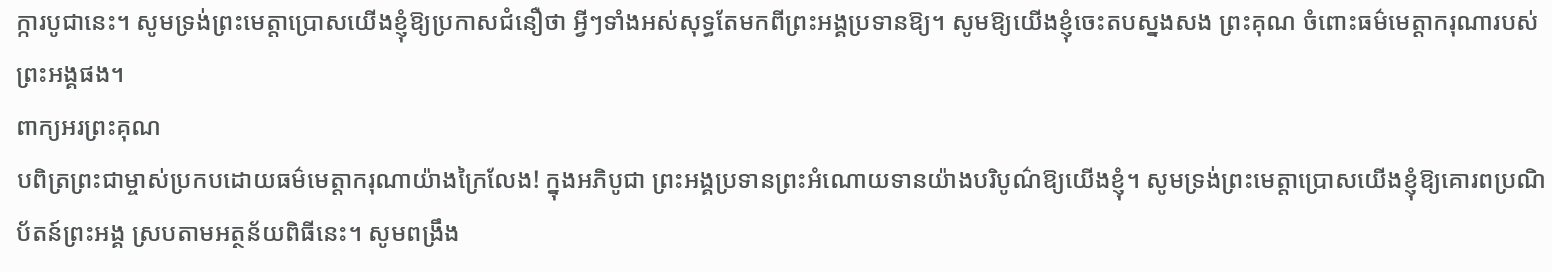ក្ការបូជានេះ។ សូមទ្រង់ព្រះមេត្តាប្រោសយើងខ្ញុំឱ្យប្រកាសជំនឿថា អ្វីៗទាំងអស់សុទ្ធតែមកពីព្រះអង្គប្រទានឱ្យ។ សូមឱ្យយើងខ្ញុំចេះតបស្នងសង ព្រះគុណ ចំពោះធម៌មេត្តាករុណារបស់ព្រះអង្គផង។
ពាក្យអរព្រះគុណ
បពិត្រព្រះជាម្ចាស់ប្រកបដោយធម៌មេត្តាករុណាយ៉ាងក្រៃលែង! ក្នុងអភិបូជា ព្រះអង្គប្រទានព្រះអំណោយទានយ៉ាងបរិបូណ៌ឱ្យយើងខ្ញុំ។ សូមទ្រង់ព្រះមេត្តាប្រោសយើងខ្ញុំឱ្យគោរពប្រណិប័តន៍ព្រះអង្គ ស្របតាមអត្ថន័យពិធីនេះ។ សូមពង្រឹង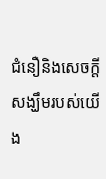ជំនឿនិងសេចក្តីសង្ឃឹមរបស់យើង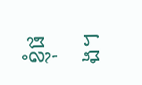ខ្ញុំផង។